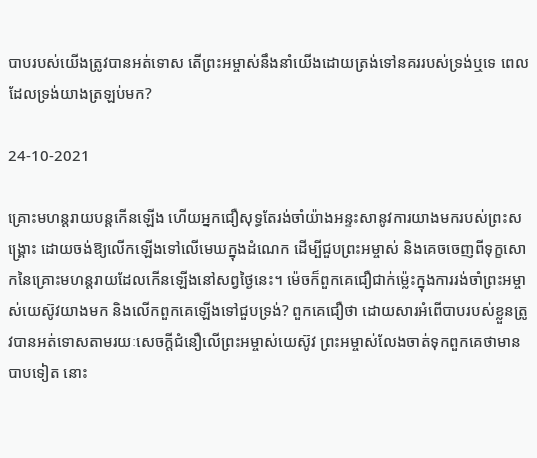បាបរបស់យើងត្រូវបានអត់ទោស តើព្រះអម្ចាស់នឹងនាំយើងដោយត្រង់ទៅនគររបស់ទ្រង់ឬទេ ពេលដែលទ្រង់យាងត្រឡប់មក?

24-10-2021

គ្រោះមហន្តរាយបន្តកើនឡើង ហើយអ្នកជឿសុទ្ធតែរង់ចាំយ៉ាងអន្ទះសានូវការយាងមករបស់ព្រះសង្គ្រោះ ដោយចង់ឱ្យលើកឡើងទៅលើមេឃក្នុងដំណេក ដើម្បីជួបព្រះអម្ចាស់ និងគេចចេញពីទុក្ខសោកនៃគ្រោះមហន្តរាយដែលកើនឡើងនៅសព្វថ្ងៃនេះ។ ម៉េចក៏ពួកគេជឿជាក់ម៉្លេះក្នុងការរង់ចាំព្រះអម្ចាស់យេស៊ូវយាងមក និងលើកពួកគេឡើងទៅជួបទ្រង់? ពួកគេជឿថា ដោយសារអំពើបាបរបស់ខ្លួនត្រូវបានអត់ទោសតាមរយៈសេចក្ដីជំនឿលើព្រះអម្ចាស់យេស៊ូវ ព្រះអម្ចាស់លែងចាត់ទុកពួកគេថាមានបាបទៀត នោះ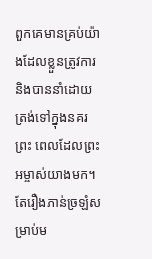ពួកគេមានគ្រប់យ៉ាងដែលខ្លួនត្រូវការ និងបាននាំដោយត្រង់ទៅក្នុងនគរព្រះ ពេលដែលព្រះអម្ចាស់យាងមក។ តែរឿងភាន់ច្រឡំសម្រាប់ម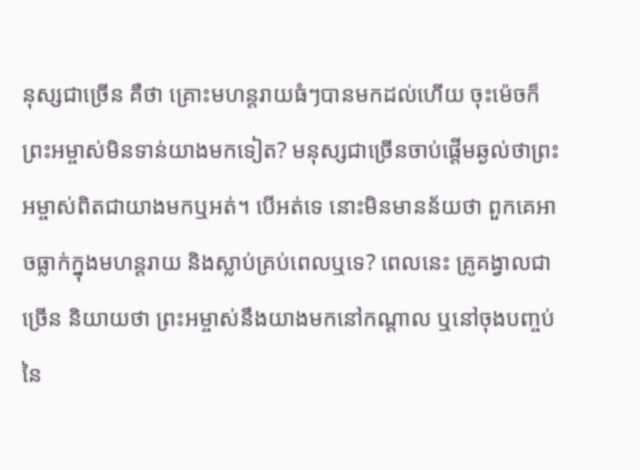នុស្សជាច្រើន គឺថា គ្រោះមហន្តរាយធំៗបានមកដល់ហើយ ចុះម៉េចក៏ព្រះអម្ចាស់មិនទាន់យាងមកទៀត? មនុស្សជាច្រើនចាប់ផ្ដើមឆ្ងល់ថាព្រះអម្ចាស់ពិតជាយាងមកឬអត់។ បើអត់ទេ នោះមិនមានន័យថា ពួកគេអាចធ្លាក់ក្នុងមហន្តរាយ និងស្លាប់គ្រប់ពេលឬទេ? ពេលនេះ គ្រូគង្វាលជាច្រើន និយាយថា ព្រះអម្ចាស់នឹងយាងមកនៅកណ្ដាល ឬនៅចុងបញ្ចប់នៃ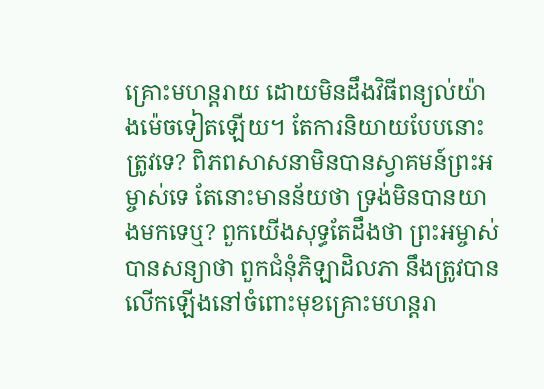គ្រោះមហន្តរាយ ដោយមិនដឹងវិធីពន្យល់យ៉ាងម៉េចទៀតឡើយ។ តែការនិយាយបែបនោះត្រូវទេ? ពិភពសាសនាមិនបានស្វាគមន៍ព្រះអម្ចាស់ទេ តែនោះមានន័យថា ទ្រង់មិនបានយាងមកទេឬ? ពួកយើងសុទ្ធតែដឹងថា ព្រះអម្ចាស់បានសន្យាថា ពួកជំនុំភិឡាដិលភា នឹងត្រូវបានលើកឡើងនៅចំពោះមុខគ្រោះមហន្តរា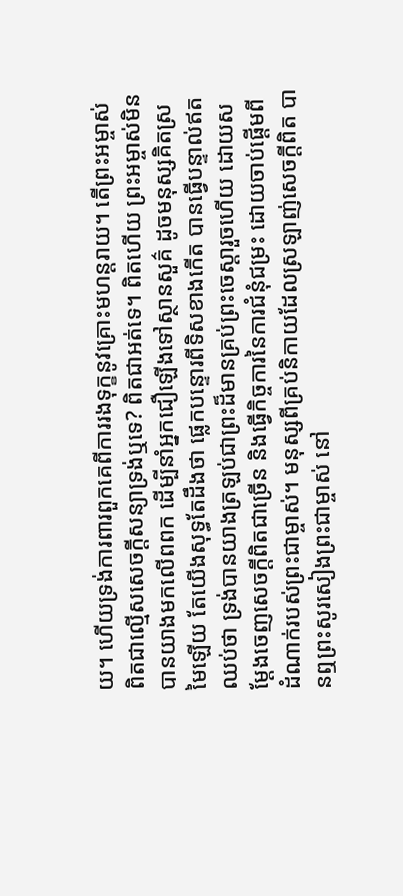យ។ ហើយទ្រង់ការពារពួកគេពីការរងទុក្ខនូវគ្រោះមហន្តរាយ។ តើព្រះអម្ចាស់ពិតជាល្មើសសេចក្ដីសន្យាទ្រង់ឬទេ? ពិតជាអត់ទេ។ ពិតហើយ ព្រះអម្ចាស់មិនបានយាងមកលើពពក ដើម្បីនាំអ្នកជឿឡើងទៅស្ថានសួគ៌ ដូចមនុស្សគិតស្រមៃឡើយ តែយើងសុទ្ធតែដឹងថា ផ្លេកបន្ទោរពីទិសខាងកើត បានធ្វើបន្ទាល់ឥតឈប់ថា ទ្រង់បានយាងត្រឡប់ជាព្រះដ៏មានគ្រប់ព្រះចេស្ដារួចហើយ ដោយសម្ដែងចេញសេចក្ដីពិតជាច្រើន និងធ្វើកិច្ចការនៃការជំនុំជម្រះ ដោយចាប់ផ្ដើមពីដំណាក់របស់ព្រះជាម្ចាស់។ មនុស្សពីគ្រប់និកាយដែលស្រឡាញ់សេចក្ដីពិត បានឮព្រះសូរសៀងព្រះជាម្ចាស់ នៅ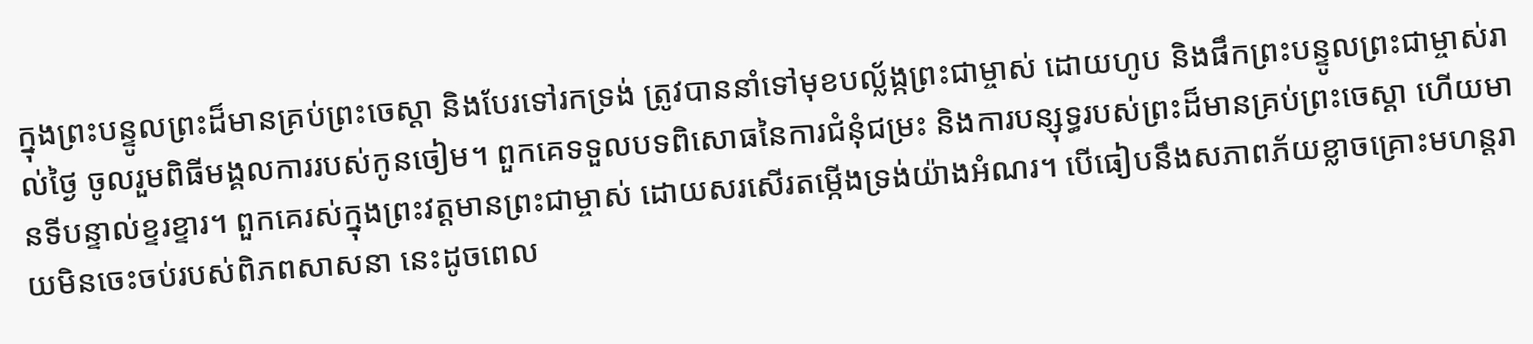ក្នុងព្រះបន្ទូលព្រះដ៏មានគ្រប់ព្រះចេស្ដា និងបែរទៅរកទ្រង់ ត្រូវបាននាំទៅមុខបល្ល័ង្កព្រះជាម្ចាស់ ដោយហូប និងផឹកព្រះបន្ទូលព្រះជាម្ចាស់រាល់ថ្ងៃ ចូលរួមពិធីមង្គលការរបស់កូនចៀម។ ពួកគេទទួលបទពិសោធនៃការជំនុំជម្រះ និងការបន្សុទ្ធរបស់ព្រះដ៏មានគ្រប់ព្រះចេស្ដា ហើយមានទីបន្ទាល់ខ្ទរខ្ទារ។ ពួកគេរស់ក្នុងព្រះវត្តមានព្រះជាម្ចាស់ ដោយសរសើរតម្កើងទ្រង់យ៉ាងអំណរ។ បើធៀបនឹងសភាពភ័យខ្លាចគ្រោះមហន្តរាយមិនចេះចប់របស់ពិភពសាសនា នេះដូចពេល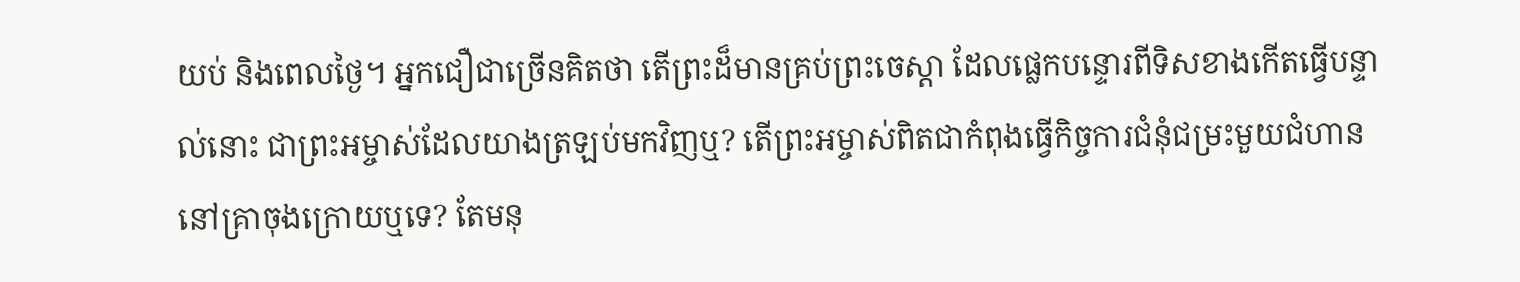យប់ និងពេលថ្ងៃ។ អ្នកជឿជាច្រើនគិតថា តើព្រះដ៏មានគ្រប់ព្រះចេស្ដា ដែលផ្លេកបន្ទោរពីទិសខាងកើតធ្វើបន្ទាល់នោះ ជាព្រះអម្ចាស់ដែលយាងត្រឡប់មកវិញឬ? តើព្រះអម្ចាស់ពិតជាកំពុងធ្វើកិច្ចការជំនុំជម្រះមួយជំហាន នៅគ្រាចុងក្រោយឬទេ? តែមនុ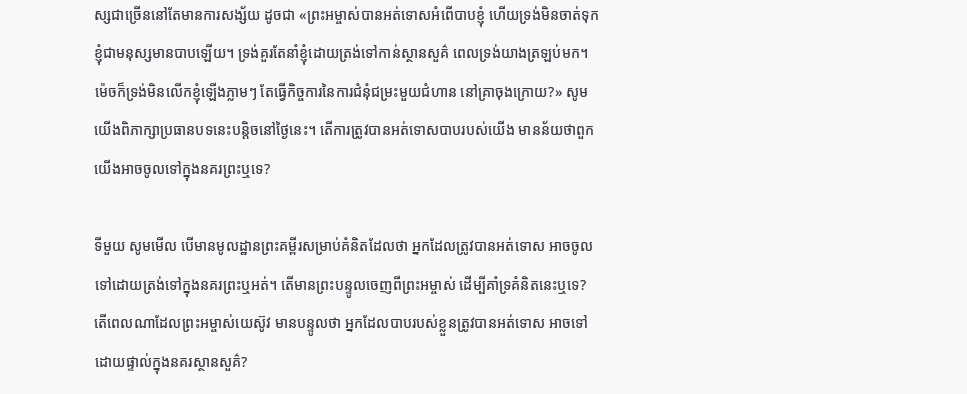ស្សជាច្រើននៅតែមានការសង្ស័យ ដូចជា «ព្រះអម្ចាស់បានអត់ទោសអំពើបាបខ្ញុំ ហើយទ្រង់មិនចាត់ទុកខ្ញុំជាមនុស្សមានបាបឡើយ។ ទ្រង់គួរតែនាំខ្ញុំដោយត្រង់ទៅកាន់ស្ថានសួគ៌ ពេលទ្រង់យាងត្រឡប់មក។ ម៉េចក៏ទ្រង់មិនលើកខ្ញុំឡើងភ្លាមៗ តែធ្វើកិច្ចការនៃការជំនុំជម្រះមួយជំហាន នៅគ្រាចុងក្រោយ?» សូមយើងពិភាក្សាប្រធានបទនេះបន្តិចនៅថ្ងៃនេះ។ តើការត្រូវបានអត់ទោសបាបរបស់យើង មានន័យថាពួកយើងអាចចូលទៅក្នុងនគរព្រះឬទេ?

ទីមួយ សូមមើល បើមានមូលដ្ឋានព្រះគម្ពីរសម្រាប់គំនិតដែលថា អ្នកដែលត្រូវបានអត់ទោស អាចចូលទៅដោយត្រង់ទៅក្នុងនគរព្រះឬអត់។ តើមានព្រះបន្ទូលចេញពីព្រះអម្ចាស់ ដើម្បីគាំទ្រគំនិតនេះឬទេ? តើពេលណាដែលព្រះអម្ចាស់យេស៊ូវ មានបន្ទូលថា អ្នកដែលបាបរបស់ខ្លួនត្រូវបានអត់ទោស អាចទៅដោយផ្ទាល់ក្នុងនគរស្ថានសួគ៌?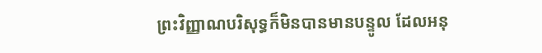ព្រះវិញ្ញាណបរិសុទ្ធក៏មិនបានមានបន្ទូល ដែលអនុ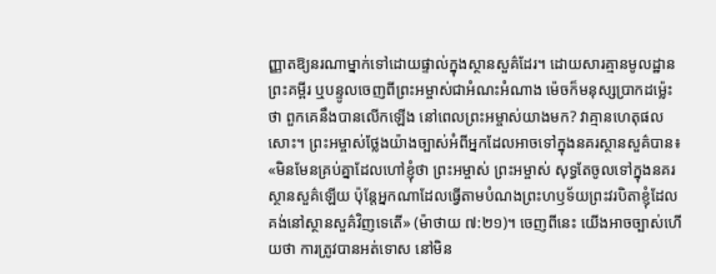ញ្ញាតឱ្យនរណាម្នាក់ទៅដោយផ្ទាល់ក្នុងស្ថានសួគ៌ដែរ។ ដោយសារគ្មានមូលដ្ឋានព្រះគម្ពីរ ឬបន្ទូលចេញពីព្រះអម្ចាស់ជាអំណះអំណាង ម៉េចក៏មនុស្សប្រាកដម៉្លេះថា ពួកគេនឹងបានលើកឡើង នៅពេលព្រះអម្ចាស់យាងមក? វាគ្មានហេតុផលសោះ។ ព្រះអម្ចាស់ថ្លែងយ៉ាងច្បាស់អំពីអ្នកដែលអាចទៅក្នុងនគរស្ថានសួគ៌បាន៖ «មិនមែនគ្រប់គ្នាដែលហៅខ្ញុំថា ព្រះអម្ចាស់ ព្រះអម្ចាស់ សុទ្ធតែចូលទៅក្នុងនគរស្ថានសួគ៌ឡើយ ប៉ុន្តែអ្នកណាដែលធ្វើតាមបំណងព្រះហឫទ័យព្រះវរបិតាខ្ញុំដែលគង់នៅស្ថានសួគ៌វិញទេតើ» (ម៉ាថាយ ៧:២១)។ ចេញពីនេះ យើងអាចច្បាស់ហើយថា ការត្រូវបានអត់ទោស នៅមិន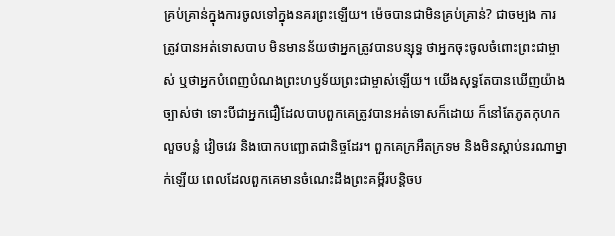គ្រប់គ្រាន់ក្នុងការចូលទៅក្នុងនគរព្រះឡើយ។ ម៉េចបានជាមិនគ្រប់គ្រាន់? ជាចម្បង ការត្រូវបានអត់ទោសបាប មិនមានន័យថាអ្នកត្រូវបានបន្សុទ្ធ ថាអ្នកចុះចូលចំពោះព្រះជាម្ចាស់ ឬថាអ្នកបំពេញបំណងព្រះហឫទ័យព្រះជាម្ចាស់ឡើយ។ យើងសុទ្ធតែបានឃើញយ៉ាងច្បាស់ថា ទោះបីជាអ្នកជឿដែលបាបពួកគេត្រូវបានអត់ទោសក៏ដោយ ក៏នៅតែភូតកុហក លួចបន្លំ វៀចវេរ និងបោកបញ្ឆោតជានិច្ចដែរ។ ពួកគេក្រអឺតក្រទម និងមិនស្ដាប់នរណាម្នាក់ឡើយ ពេលដែលពួកគេមានចំណេះដឹងព្រះគម្ពីរបន្តិចប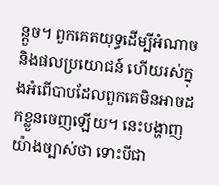ន្តួច។ ពួកគេតយុទ្ធដើម្បីអំណាច និងផលប្រយោជន៍ ហើយរស់ក្នុងអំពើបាបដែលពួកគេមិនអាចដកខ្លួនចេញឡើយ។ នេះបង្ហាញយ៉ាងច្បាស់ថា ទោះបីជា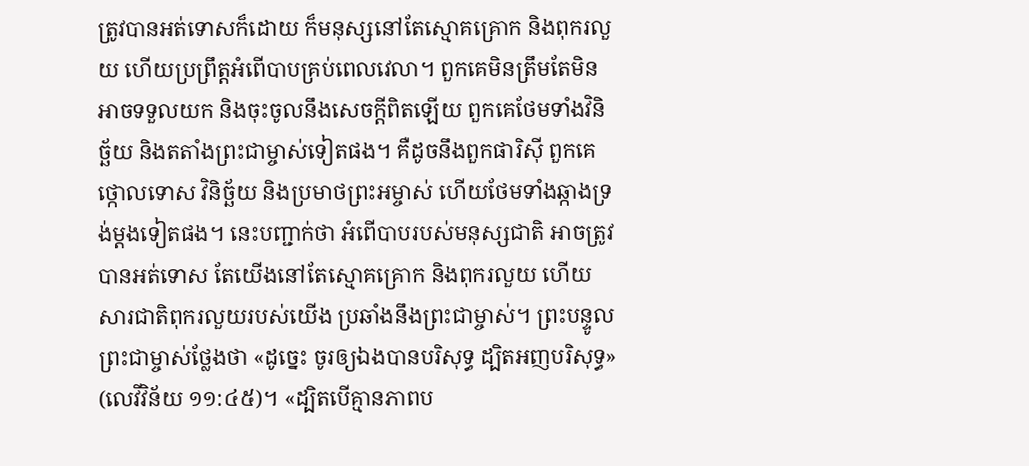ត្រូវបានអត់ទោសក៏ដោយ ក៏មនុស្សនៅតែស្មោគគ្រោក និងពុករលួយ ហើយប្រព្រឹត្តអំពើបាបគ្រប់ពេលវេលា។ ពួកគេមិនត្រឹមតែមិនអាចទទួលយក និងចុះចូលនឹងសេចក្ដីពិតឡើយ ពួកគេថែមទាំងវិនិច្ឆ័យ និងតតាំងព្រះជាម្ចាស់ទៀតផង។ គឺដូចនឹងពួកផារិស៊ី ពួកគេថ្កោលទោស វិនិច្ឆ័យ និងប្រមាថព្រះអម្ចាស់ ហើយថែមទាំងឆ្កាងទ្រង់ម្ដងទៀតផង។ នេះបញ្ជាក់ថា អំពើបាបរបស់មនុស្សជាតិ អាចត្រូវបានអត់ទោស តែយើងនៅតែស្មោគគ្រោក និងពុករលួយ ហើយសារជាតិពុករលួយរបស់យើង ប្រឆាំងនឹងព្រះជាម្ចាស់។ ព្រះបន្ទូលព្រះជាម្ចាស់ថ្លែងថា «ដូច្នេះ ចូរឲ្យឯងបានបរិសុទ្ធ ដ្បិតអញបរិសុទ្ធ» (លេវីវិន័យ ១១:៤៥)។ «ដ្បិតបើគ្មានភាពប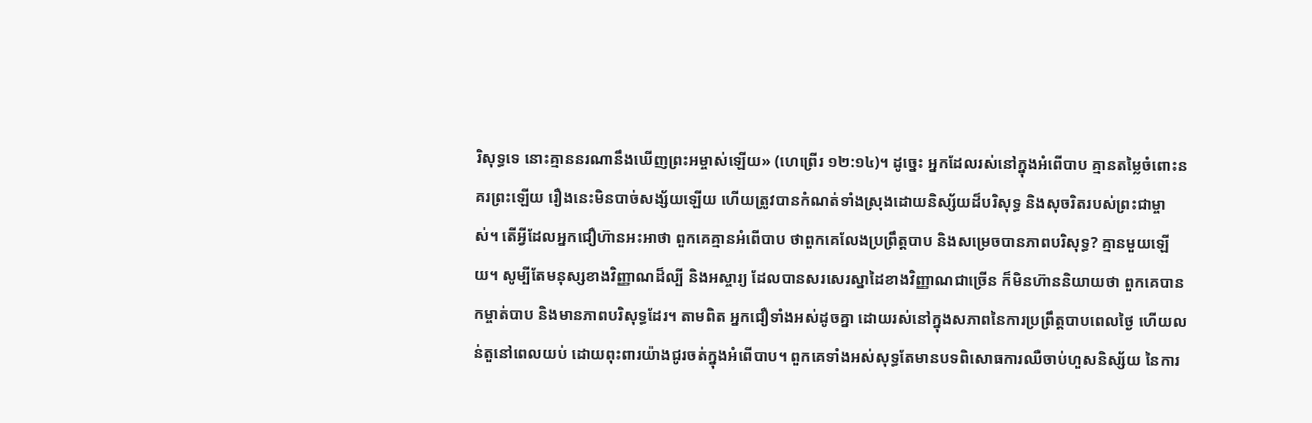រិសុទ្ធទេ នោះគ្មាននរណានឹងឃើញព្រះអម្ចាស់ឡើយ» (ហេព្រើរ ១២:១៤)។ ដូច្នេះ អ្នកដែលរស់នៅក្នុងអំពើបាប គ្មានតម្លៃចំពោះនគរព្រះឡើយ រឿងនេះមិនបាច់សង្ស័យឡើយ ហើយត្រូវបានកំណត់ទាំងស្រុងដោយនិស្ស័យដ៏បរិសុទ្ធ និងសុចរិតរបស់ព្រះជាម្ចាស់។ តើអ្វីដែលអ្នកជឿហ៊ានអះអាថា ពួកគេគ្មានអំពើបាប ថាពួកគេលែងប្រព្រឹត្តបាប និងសម្រេចបានភាពបរិសុទ្ធ? គ្មានមួយឡើយ។ សូម្បីតែមនុស្សខាងវិញ្ញាណដ៏ល្បី និងអស្ចារ្យ ដែលបានសរសេរស្នាដៃខាងវិញ្ញាណជាច្រើន ក៏មិនហ៊ាននិយាយថា ពួកគេបានកម្ចាត់បាប និងមានភាពបរិសុទ្ធដែរ។ តាមពិត អ្នកជឿទាំងអស់ដូចគ្នា ដោយរស់នៅក្នុងសភាពនៃការប្រព្រឹត្តបាបពេលថ្ងៃ ហើយលន់តួនៅពេលយប់ ដោយពុះពារយ៉ាងជូរចត់ក្នុងអំពើបាប។ ពួកគេទាំងអស់សុទ្ធតែមានបទពិសោធការឈឺចាប់ហួសនិស្ស័យ នៃការ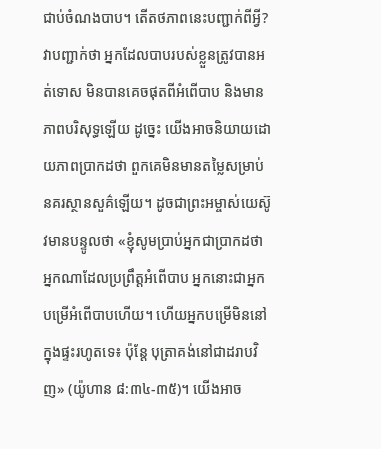ជាប់ចំណងបាប។ តើតថភាពនេះបញ្ជាក់ពីអ្វី? វាបញ្ជាក់ថា អ្នកដែលបាបរបស់ខ្លួនត្រូវបានអត់ទោស មិនបានគេចផុតពីអំពើបាប និងមានភាពបរិសុទ្ធឡើយ ដូច្នេះ យើងអាចនិយាយដោយភាពប្រាកដថា ពួកគេមិនមានតម្លៃសម្រាប់នគរស្ថានសួគ៌ឡើយ។ ដូចជាព្រះអម្ចាស់យេស៊ូវមានបន្ទូលថា «ខ្ញុំសូមប្រាប់អ្នកជាប្រាកដថា អ្នកណាដែលប្រព្រឹត្តអំពើបាប អ្នកនោះជាអ្នកបម្រើអំពើបាបហើយ។ ហើយអ្នកបម្រើមិននៅក្នុងផ្ទះរហូតទេ៖ ប៉ុន្តែ បុត្រាគង់នៅជាដរាបវិញ» (យ៉ូហាន ៨:៣៤-៣៥)។ យើងអាច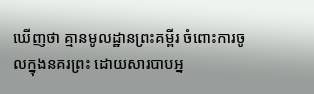ឃើញថា គ្មានមូលដ្ឋានព្រះគម្ពីរ ចំពោះការចូលក្នុងនគរព្រះ ដោយសារបាបអ្ន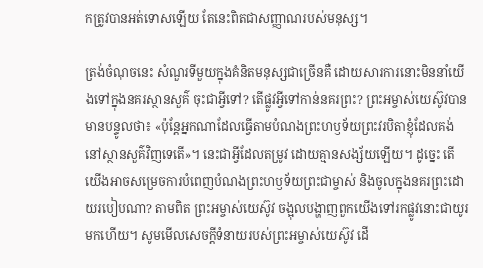កត្រូវបានអត់ទោសឡើយ តែនេះពិតជាសញ្ញាណរបស់មនុស្ស។

ត្រង់ចំណុចនេះ សំណួរទីមួយក្នុងគំនិតមនុស្សជាច្រើនគឺ ដោយសារការនោះមិននាំយើងទៅក្នុងនគរស្ថានសួគ៌ ចុះជាអ្វីទៅ? តើផ្លូវអ្វីទៅកាន់នគរព្រះ? ព្រះអម្ចាស់យេស៊ូវបានមានបន្ទូលថា៖ «ប៉ុន្តែអ្នកណាដែលធ្វើតាមបំណងព្រះហឫទ័យព្រះវរបិតាខ្ញុំដែលគង់នៅស្ថានសួគ៌វិញទេតើ»។ នេះជាអ្វីដែលតម្រូវ ដោយគ្មានសង្ស័យឡើយ។ ដូច្នេះ តើយើងអាចសម្រេចការបំពេញបំណងព្រះហឫទ័យព្រះជាម្ចាស់ និងចូលក្នុងនគរព្រះដោយរបៀបណា? តាមពិត ព្រះអម្ចាស់យេស៊ូវ ចង្អុលបង្ហាញពួកយើងទៅរកផ្លូវនោះជាយូរមកហើយ។ សូមមើលសេចក្ដីទំនាយរបស់ព្រះអម្ចាស់យេស៊ូវ ដើ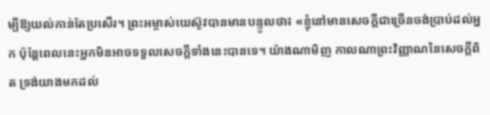ម្បីឱ្យយល់កាន់តែប្រសើរ។ ព្រះអម្ចាស់យេស៊ូវបានមានបន្ទូលថា៖ «ខ្ញុំនៅមានសេចក្ដីជាច្រើនចង់ប្រាប់ដល់អ្នក ប៉ុន្តែពេលនេះអ្នកមិនអាចទទួលសេចក្ដីទាំងនេះបានទេ។ យ៉ាងណាមិញ កាលណាព្រះវិញ្ញាណនៃសេចក្ដីពិត ទ្រង់យាងមកដល់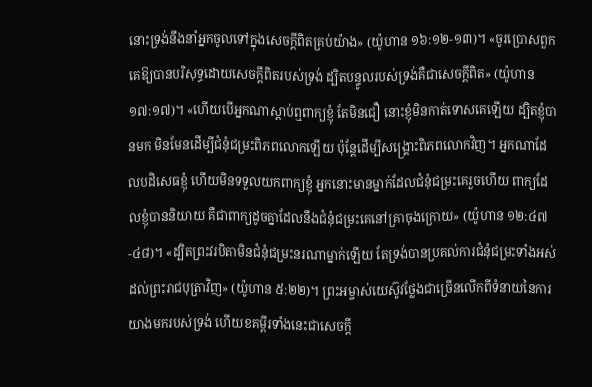នោះទ្រង់នឹងនាំអ្នកចូលទៅក្នុងសេចក្ដីពិតគ្រប់យ៉ាង» (យ៉ូហាន ១៦:១២-១៣)។ «ចូរប្រោសពួកគេឱ្យបានបរិសុទ្ធដោយសេចក្ដីពិតរបស់ទ្រង់ ដ្បិតបន្ទូលរបស់ទ្រង់គឺជាសេចក្ដីពិត» (យ៉ូហាន ១៧:១៧)។ «ហើយបើអ្នកណាស្ដាប់ឮពាក្យខ្ញុំ តែមិនជឿ នោះខ្ញុំមិនកាត់ទោសគេឡើយ ដ្បិតខ្ញុំបានមក មិនមែនដើម្បីជំនុំជម្រះពិភពលោកឡើយ ប៉ុន្តែដើម្បីសង្រ្គោះពិភពលោកវិញ។ អ្នកណាដែលបដិសេធខ្ញុំ ហើយមិនទទួលយកពាក្យខ្ញុំ អ្នកនោះមានម្នាក់ដែលជំនុំជម្រះគេរួចហើយ ពាក្យដែលខ្ញុំបាននិយាយ គឺជាពាក្យដូចគ្នាដែលនឹងជំនុំជម្រះគេនៅគ្រាចុងក្រោយ» (យ៉ូហាន ១២:៤៧-៤៨)។ «ដ្បិតព្រះវរបិតាមិនជំនុំជម្រះនរណាម្នាក់ឡើយ តែទ្រង់បានប្រគល់ការជំនុំជម្រះទាំងអស់ដល់ព្រះរាជបុត្រាវិញ» (យ៉ូហាន ៥:២២)។ ព្រះអម្ចាស់យេស៊ូវថ្លែងជាច្រើនលើកពីទំនាយនៃការយាងមករបស់ទ្រង់ ហើយខគម្ពីរទាំងនេះជាសេចក្ដី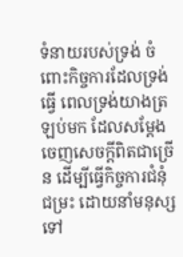ទំនាយរបស់ទ្រង់ ចំពោះកិច្ចការដែលទ្រង់ធ្វើ ពេលទ្រង់យាងត្រឡប់មក ដែលសម្ដែងចេញសេចក្ដីពិតជាច្រើន ដើម្បីធ្វើកិច្ចការជំនុំជម្រះ ដោយនាំមនុស្សទៅ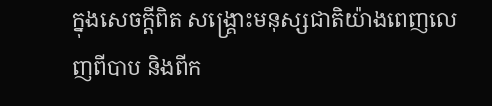ក្នុងសេចក្ដីពិត សង្គ្រោះមនុស្សជាតិយ៉ាងពេញលេញពីបាប និងពីក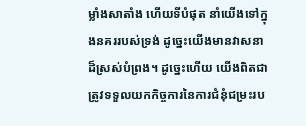ម្លាំងសាតាំង ហើយទីបំផុត នាំយើងទៅក្នុងនគររបស់ទ្រង់ ដូច្នេះយើងមានវាសនាដ៏ស្រស់បំព្រង។ ដូច្នេះហើយ យើងពិតជាត្រូវទទួលយកកិច្ចការនៃការជំនុំជម្រះរប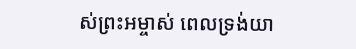ស់ព្រះអម្ចាស់ ពេលទ្រង់យា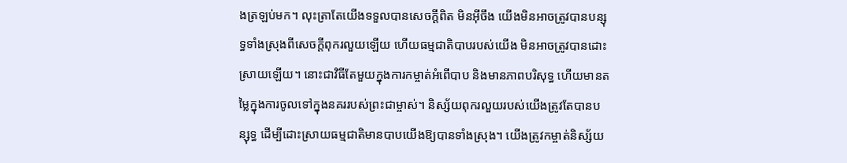ងត្រឡប់មក។ លុះត្រាតែយើងទទួលបានសេចក្ដីពិត មិនអ៊ីចឹង យើងមិនអាចត្រូវបានបន្សុទ្ធទាំងស្រុងពីសេចក្ដីពុករលួយឡើយ ហើយធម្មជាតិបាបរបស់យើង មិនអាចត្រូវបានដោះស្រាយឡើយ។ នោះជាវិធីតែមួយក្នុងការកម្ចាត់អំពើបាប និងមានភាពបរិសុទ្ធ ហើយមានតម្លៃក្នុងការចូលទៅក្នុងនគររបស់ព្រះជាម្ចាស់។ និស្ស័យពុករលួយរបស់យើងត្រូវតែបានបន្សុទ្ធ ដើម្បីដោះស្រាយធម្មជាតិមានបាបយើងឱ្យបានទាំងស្រុង។ យើងត្រូវកម្ចាត់និស្ស័យ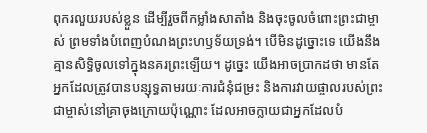ពុករលួយរបស់ខ្លួន ដើម្បីរួចពីកម្លាំងសាតាំង និងចុះចូលចំពោះព្រះជាម្ចាស់ ព្រមទាំងបំពេញបំណងព្រះហឫទ័យទ្រង់។ បើមិនដូច្នោះទេ យើងនឹងគ្មានសិទ្ធិចូលទៅក្នុងនគរព្រះឡើយ។ ដូច្នេះ យើងអាចប្រាកដថា មានតែអ្នកដែលត្រូវបានបន្សុទ្ធតាមរយៈការជំនុំជម្រះ និងការវាយផ្ចាលរបស់ព្រះជាម្ចាស់នៅគ្រាចុងក្រោយប៉ុណ្ណោះ ដែលអាចក្លាយជាអ្នកដែលបំ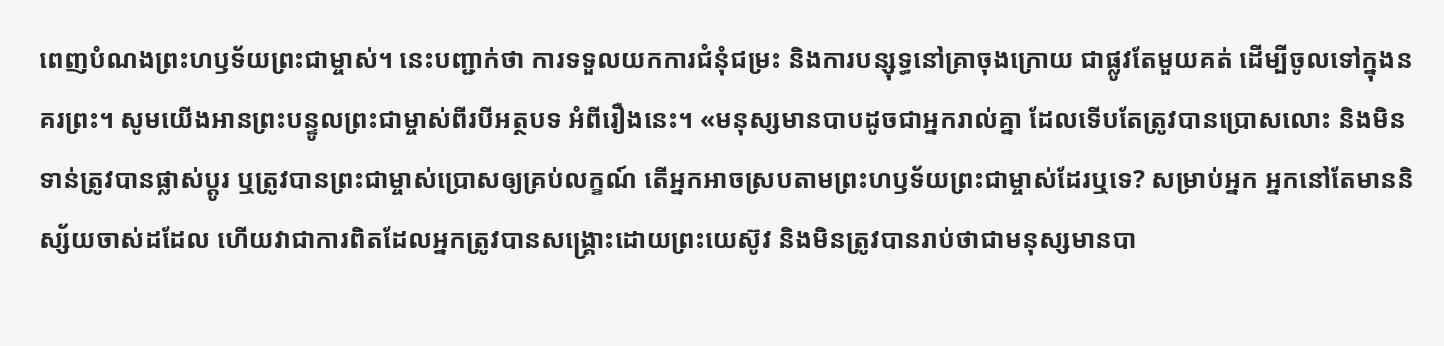ពេញបំណងព្រះហឫទ័យព្រះជាម្ចាស់។ នេះបញ្ជាក់ថា ការទទួលយកការជំនុំជម្រះ និងការបន្សុទ្ធនៅគ្រាចុងក្រោយ ជាផ្លូវតែមួយគត់ ដើម្បីចូលទៅក្នុងនគរព្រះ។ សូមយើងអានព្រះបន្ទូលព្រះជាម្ចាស់ពីរបីអត្ថបទ អំពីរឿងនេះ។ «មនុស្សមានបាបដូចជាអ្នករាល់គ្នា ដែលទើបតែត្រូវបានប្រោសលោះ និងមិនទាន់ត្រូវបានផ្លាស់ប្ដូរ ឬត្រូវបានព្រះជាម្ចាស់ប្រោសឲ្យគ្រប់លក្ខណ៍ តើអ្នកអាចស្របតាមព្រះហឫទ័យព្រះជាម្ចាស់ដែរឬទេ? សម្រាប់អ្នក អ្នកនៅតែមាននិស្ស័យចាស់ដដែល ហើយវាជាការពិតដែលអ្នកត្រូវបានសង្រ្គោះដោយព្រះយេស៊ូវ និងមិនត្រូវបានរាប់ថាជាមនុស្សមានបា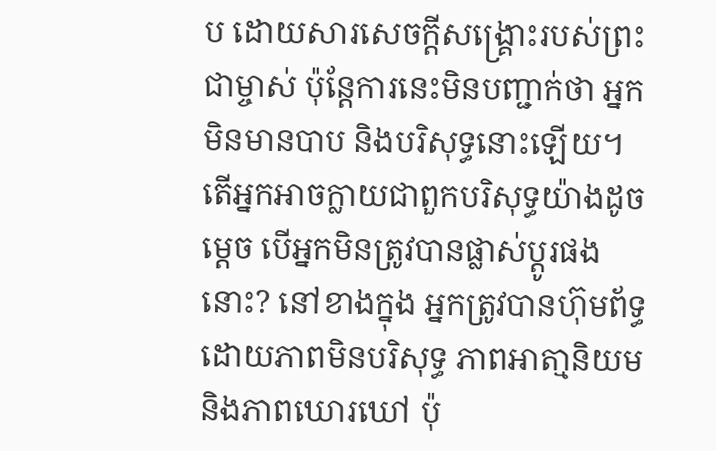ប ដោយសារសេចក្តីសង្រ្គោះរបស់ព្រះជាម្ចាស់ ប៉ុន្តែការនេះមិនបញ្ជាក់ថា អ្នកមិនមានបាប និងបរិសុទ្ធនោះឡើយ។ តើអ្នកអាចក្លាយជាពួកបរិសុទ្ធយ៉ាងដូចម្ដេច បើអ្នកមិនត្រូវបានផ្លាស់ប្ដូរផងនោះ? នៅខាងក្នុង អ្នកត្រូវបានហ៊ុមព័ទ្ធ ដោយភាពមិនបរិសុទ្ធ ភាពអាតា្មនិយម និងភាពឃោរឃៅ ប៉ុ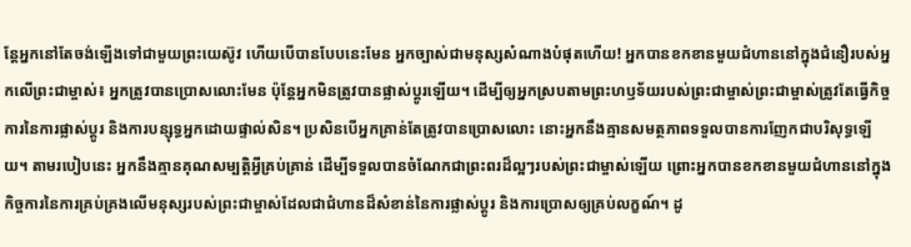ន្តែអ្នកនៅតែចង់ឡើងទៅជាមួយព្រះយេស៊ូវ ហើយបើបានបែបនេះមែន អ្នកច្បាស់ជាមនុស្សសំណាងបំផុតហើយ! អ្នកបានខកខានមួយជំហាននៅក្នុងជំនឿរបស់អ្នកលើព្រះជាម្ចាស់៖ អ្នកត្រូវបានប្រោសលោះមែន ប៉ុន្តែអ្នកមិនត្រូវបានផ្លាស់ប្ដូរឡើយ។ ដើម្បីឲ្យអ្នកស្របតាមព្រះហឫទ័យរបស់ព្រះជាម្ចាស់ព្រះជាម្ចាស់ត្រូវតែធ្វើកិច្ចការនៃការផ្លាស់ប្ដូរ និងការបន្សុទ្ធអ្នកដោយផ្ទាល់សិន។ ប្រសិនបើអ្នកគ្រាន់តែត្រូវបានប្រោសលោះ នោះអ្នកនឹងគ្មានសមត្ថភាពទទួលបានការញែកជាបរិសុទ្ធឡើយ។ តាមរបៀបនេះ អ្នកនឹងគ្មានគុណសម្បត្តិអ្វីគ្រប់គ្រាន់ ដើម្បីទទួលបានចំណែកជាព្រះពរដ៏ល្អៗរបស់ព្រះជាម្ចាស់ឡើយ ព្រោះអ្នកបានខកខានមួយជំហាននៅក្នុងកិច្ចការនៃការគ្រប់គ្រងលើមនុស្សរបស់ព្រះជាម្ចាស់ដែលជាជំហានដ៏សំខាន់នៃការផ្លាស់ប្ដូរ និងការប្រោសឲ្យគ្រប់លក្ខណ៍។ ដូ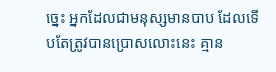ច្នេះ អ្នកដែលជាមនុស្សមានបាប ដែលទើបតែត្រូវបានប្រោសលោះនេះ គ្មាន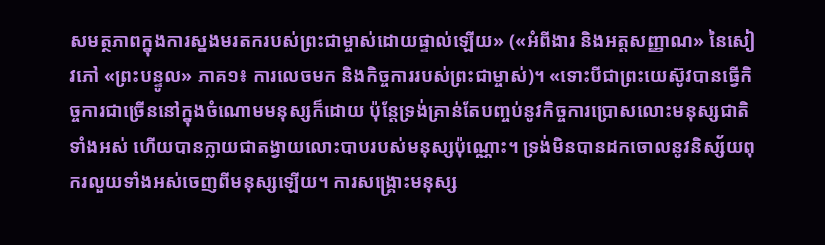សមត្ថភាពក្នុងការស្នងមរតករបស់ព្រះជាម្ចាស់ដោយផ្ទាល់ឡើយ» («អំពីងារ និងអត្តសញ្ញាណ» នៃសៀវភៅ «ព្រះបន្ទូល» ភាគ១៖ ការលេចមក និងកិច្ចការរបស់ព្រះជាម្ចាស់)។ «ទោះបីជាព្រះយេស៊ូវបានធ្វើកិច្ចការជាច្រើននៅក្នុងចំណោមមនុស្សក៏ដោយ ប៉ុន្តែទ្រង់គ្រាន់តែបញ្ចប់នូវកិច្ចការប្រោសលោះមនុស្សជាតិទាំងអស់ ហើយបានក្លាយជាតង្វាយលោះបាបរបស់មនុស្សប៉ុណ្ណោះ។ ទ្រង់មិនបានដកចោលនូវនិស្ស័យពុករលួយទាំងអស់ចេញពីមនុស្សឡើយ។ ការសង្រ្គោះមនុស្ស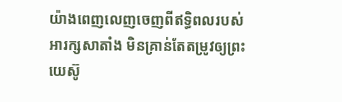យ៉ាងពេញលេញចេញពីឥទ្ធិពលរបស់អារក្សសាតាំង មិនគ្រាន់តែតម្រូវឲ្យព្រះយេស៊ូ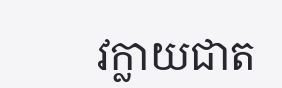វក្លាយជាត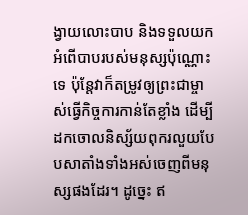ង្វាយលោះបាប និងទទួលយកអំពើបាបរបស់មនុស្សប៉ុណ្ណោះទេ ប៉ុន្តែវាក៏តម្រូវឲ្យព្រះជាម្ចាស់ធ្វើកិច្ចការកាន់តែខ្លាំង ដើម្បីដកចោលនិស្ស័យពុករលួយបែបសាតាំងទាំងអស់ចេញពីមនុស្សផងដែរ។ ដូច្នេះ ឥ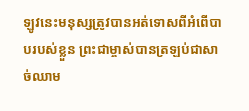ឡូវនេះមនុស្សត្រូវបានអត់ទោសពីអំពើបាបរបស់ខ្លួន ព្រះជាម្ចាស់បានត្រឡប់ជាសាច់ឈាម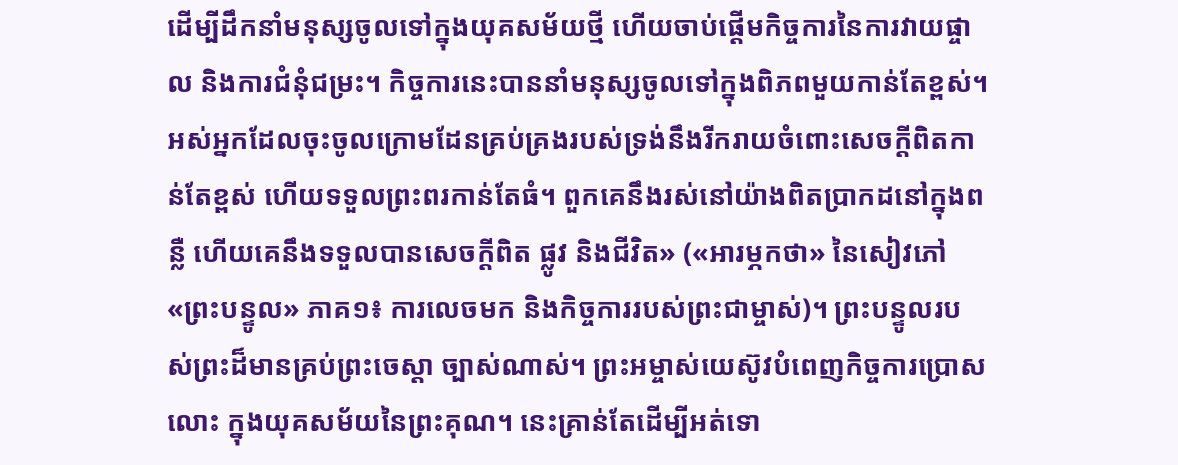ដើម្បីដឹកនាំមនុស្សចូលទៅក្នុងយុគសម័យថ្មី ហើយចាប់ផ្ដើមកិច្ចការនៃការវាយផ្ចាល និងការជំនុំជម្រះ។ កិច្ចការនេះបាននាំមនុស្សចូលទៅក្នុងពិភពមួយកាន់តែខ្ពស់។ អស់អ្នកដែលចុះចូលក្រោមដែនគ្រប់គ្រងរបស់ទ្រង់នឹងរីករាយចំពោះសេចក្តីពិតកាន់តែខ្ពស់ ហើយទទួលព្រះពរកាន់តែធំ។ ពួកគេនឹងរស់នៅយ៉ាងពិតប្រាកដនៅក្នុងពន្លឺ ហើយគេនឹងទទួលបានសេចក្តីពិត ផ្លូវ និងជីវិត» («អារម្ភកថា» នៃសៀវភៅ «ព្រះបន្ទូល» ភាគ១៖ ការលេចមក និងកិច្ចការរបស់ព្រះជាម្ចាស់)។ ព្រះបន្ទូលរបស់ព្រះដ៏មានគ្រប់ព្រះចេស្ដា ច្បាស់ណាស់។ ព្រះអម្ចាស់យេស៊ូវបំពេញកិច្ចការប្រោសលោះ ក្នុងយុគសម័យនៃព្រះគុណ។ នេះគ្រាន់តែដើម្បីអត់ទោ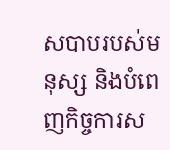សបាបរបស់មនុស្ស និងបំពេញកិច្ចការស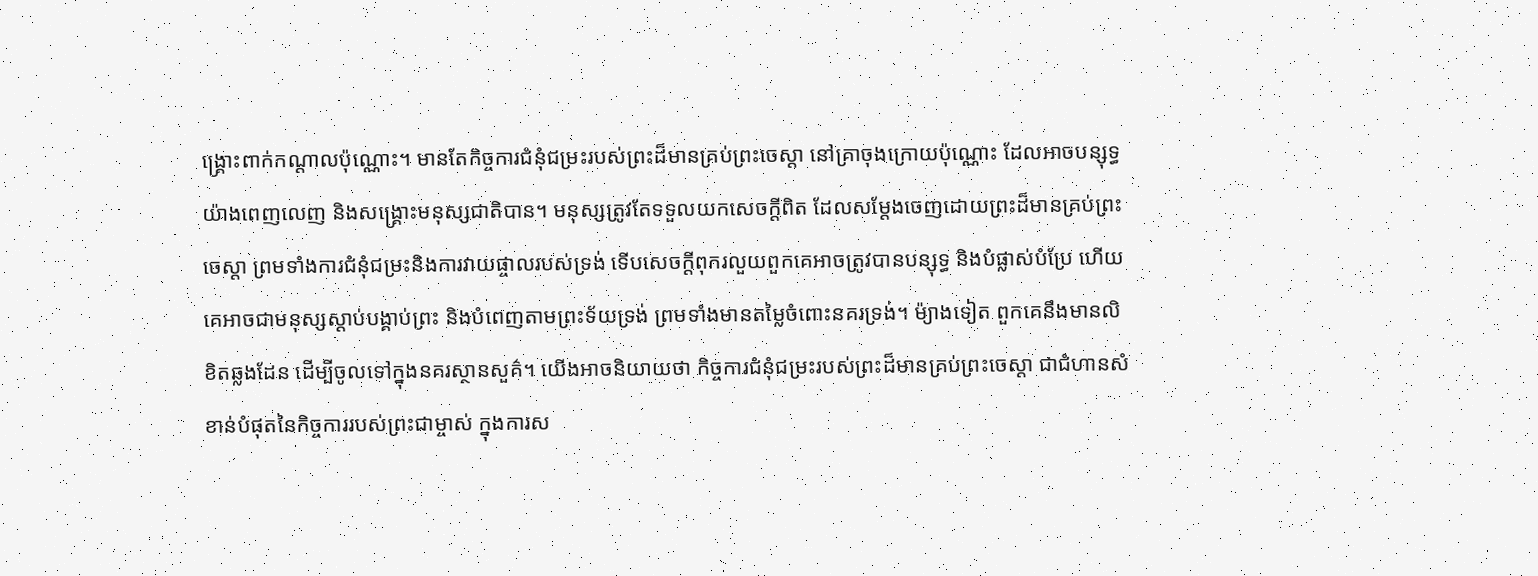ង្គ្រោះពាក់កណ្ដាលប៉ុណ្ណោះ។ មានតែកិច្ចការជំនុំជម្រះរបស់ព្រះដ៏មានគ្រប់ព្រះចេស្ដា នៅគ្រាចុងក្រោយប៉ុណ្ណោះ ដែលអាចបន្សុទ្ធយ៉ាងពេញលេញ និងសង្គ្រោះមនុស្សជាតិបាន។ មនុស្សត្រូវតែទទួលយកសេចក្ដីពិត ដែលសម្ដែងចេញដោយព្រះដ៏មានគ្រប់ព្រះចេស្ដា ព្រមទាំងការជំនុំជម្រះនិងការវាយផ្ចាលរបស់ទ្រង់ ទើបសេចក្ដីពុករលួយពួកគេអាចត្រូវបានបន្សុទ្ធ និងបំផ្លាស់បំប្រែ ហើយគេអាចជាមនុស្សស្ដាប់បង្គាប់ព្រះ និងបំពេញតាមព្រះទ័យទ្រង់ ព្រមទាំងមានតម្លៃចំពោះនគរទ្រង់។ ម៉្យាងទៀត ពួកគេនឹងមានលិខិតឆ្លងដែន ដើម្បីចូលទៅក្នុងនគរស្ថានសួគ៌។ យើងអាចនិយាយថា កិច្ចការជំនុំជម្រះរបស់ព្រះដ៏មានគ្រប់ព្រះចេស្ដា ជាជំហានសំខាន់បំផុតនៃកិច្ចការរបស់ព្រះជាម្ចាស់ ក្នុងការស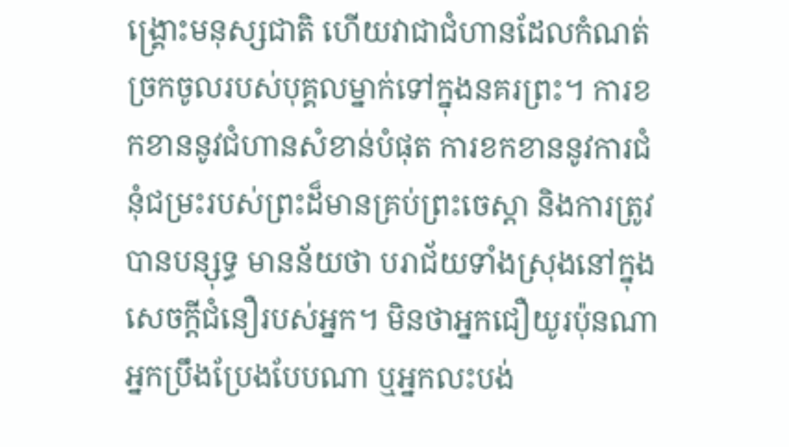ង្គ្រោះមនុស្សជាតិ ហើយវាជាជំហានដែលកំណត់ច្រកចូលរបស់បុគ្គលម្នាក់ទៅក្នុងនគរព្រះ។ ការខកខាននូវជំហានសំខាន់បំផុត ការខកខាននូវការជំនុំជម្រះរបស់ព្រះដ៏មានគ្រប់ព្រះចេស្ដា និងការត្រូវបានបន្សុទ្ធ មានន័យថា បរាជ័យទាំងស្រុងនៅក្នុងសេចក្ដីជំនឿរបស់អ្នក។ មិនថាអ្នកជឿយូរប៉ុនណា អ្នកប្រឹងប្រែងបែបណា ឬអ្នកលះបង់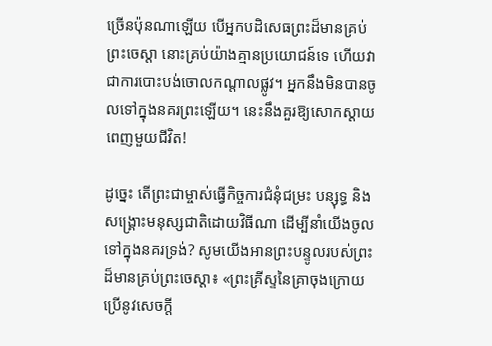ច្រើនប៉ុនណាឡើយ បើអ្នកបដិសេធព្រះដ៏មានគ្រប់ព្រះចេស្ដា នោះគ្រប់យ៉ាងគ្មានប្រយោជន៍ទេ ហើយវាជាការបោះបង់ចោលកណ្ដាលផ្លូវ។ អ្នកនឹងមិនបានចូលទៅក្នុងនគរព្រះឡើយ។ នេះនឹងគួរឱ្យសោកស្ដាយពេញមួយជីវិត!

ដូច្នេះ តើព្រះជាម្ចាស់ធ្វើកិច្ចការជំនុំជម្រះ បន្សុទ្ធ និងសង្គ្រោះមនុស្សជាតិដោយវិធីណា ដើម្បីនាំយើងចូលទៅក្នុងនគរទ្រង់? សូមយើងអានព្រះបន្ទូលរបស់ព្រះដ៏មានគ្រប់ព្រះចេស្ដា៖ «ព្រះគ្រីស្ទនៃគ្រាចុងក្រោយ ប្រើនូវសេចក្ដី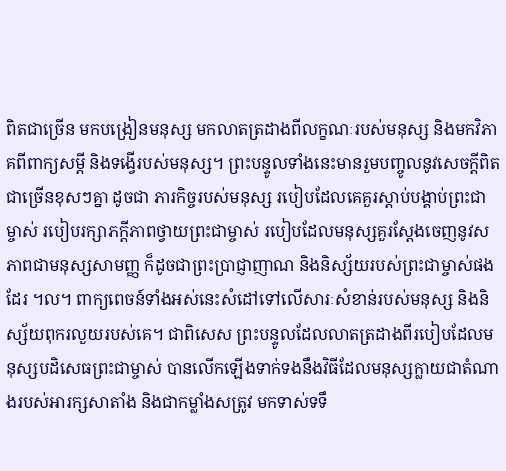ពិតជាច្រើន មកបង្រៀនមនុស្ស មកលាតត្រដាងពីលក្ខណៈរបស់មនុស្ស និងមកវិភាគពីពាក្យសម្ដី និងទង្វើរបស់មនុស្ស។ ព្រះបន្ទូលទាំងនេះមានរួមបញ្ចូលនូវសេចក្ដីពិតជាច្រើនខុសៗគ្នា ដូចជា ភារកិច្ចរបស់មនុស្ស របៀបដែលគេគួរស្ដាប់បង្គាប់ព្រះជាម្ចាស់ របៀបរក្សាភក្ដីភាពថ្វាយព្រះជាម្ចាស់ របៀបដែលមនុស្សគួរស្ដែងចេញនូវសភាពជាមនុស្សសាមញ្ញ ក៏ដូចជាព្រះប្រាជ្ញាញាណ និងនិស្ស័យរបស់ព្រះជាម្ចាស់ផងដែរ ។ល។ ពាក្យពេចន៍ទាំងអស់នេះសំដៅទៅលើសារៈសំខាន់របស់មនុស្ស និងនិស្ស័យពុករលួយរបស់គេ។ ជាពិសេស ព្រះបន្ទូលដែលលាតត្រដាងពីរបៀបដែលមនុស្សបដិសេធព្រះជាម្ចាស់ បានលើកឡើងទាក់ទងនឹងវិធីដែលមនុស្សក្លាយជាតំណាងរបស់អារក្សសាតាំង និងជាកម្លាំងសត្រូវ មកទាស់ទទឹ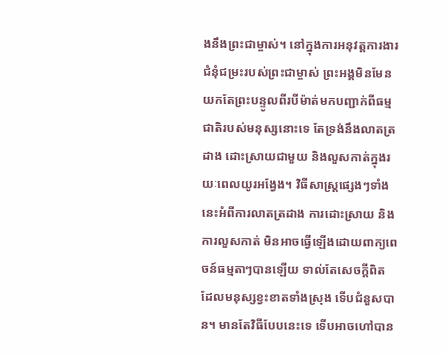ងនឹងព្រះជាម្ចាស់។ នៅក្នុងការអនុវត្តការងារជំនុំជម្រះរបស់ព្រះជាម្ចាស់ ព្រះអង្គមិនមែនយកតែព្រះបន្ទូលពីរបីម៉ាត់មកបញ្ជាក់ពីធម្មជាតិរបស់មនុស្សនោះទេ តែទ្រង់នឹងលាតត្រដាង ដោះស្រាយជាមួយ និងលួសកាត់ក្នុងរយៈពេលយូរអង្វែង។ វិធីសាស្ដ្រផ្សេងៗទាំងនេះអំពីការលាតត្រដាង ការដោះស្រាយ និងការលួសកាត់ មិនអាចធ្វើឡើងដោយពាក្យពេចន៍ធម្មតាៗបានឡើយ ទាល់តែសេចក្ដីពិត ដែលមនុស្សខ្វះខាតទាំងស្រុង ទើបជំនួសបាន។ មានតែវិធីបែបនេះទេ ទើបអាចហៅបាន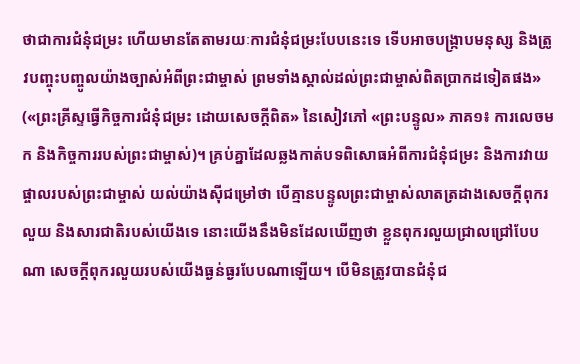ថាជាការជំនុំជម្រះ ហើយមានតែតាមរយៈការជំនុំជម្រះបែបនេះទេ ទើបអាចបង្ក្រាបមនុស្ស និងត្រូវបញ្ចុះបញ្ចូលយ៉ាងច្បាស់អំពីព្រះជាម្ចាស់ ព្រមទាំងស្គាល់ដល់ព្រះជាម្ចាស់ពិតប្រាកដទៀតផង» («ព្រះគ្រីស្ទធ្វើកិច្ចការជំនុំជម្រះ ដោយសេចក្ដីពិត» នៃសៀវភៅ «ព្រះបន្ទូល» ភាគ១៖ ការលេចមក និងកិច្ចការរបស់ព្រះជាម្ចាស់)។ គ្រប់គ្នាដែលឆ្លងកាត់បទពិសោធអំពីការជំនុំជម្រះ និងការវាយផ្ចាលរបស់ព្រះជាម្ចាស់ យល់យ៉ាងស៊ីជម្រៅថា បើគ្មានបន្ទូលព្រះជាម្ចាស់លាតត្រដាងសេចក្ដីពុករលួយ និងសារជាតិរបស់យើងទេ នោះយើងនឹងមិនដែលឃើញថា ខ្លួនពុករលួយជ្រាលជ្រៅបែបណា សេចក្ដីពុករលួយរបស់យើងធ្ងន់ធ្ងរបែបណាឡើយ។ បើមិនត្រូវបានជំនុំជ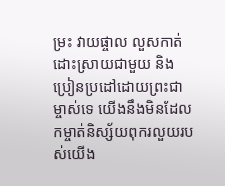ម្រះ វាយផ្ចាល លួសកាត់ ដោះស្រាយជាមួយ និងប្រៀនប្រដៅដោយព្រះជាម្ចាស់ទេ យើងនឹងមិនដែលកម្ចាត់និស្ស័យពុករលួយរបស់យើង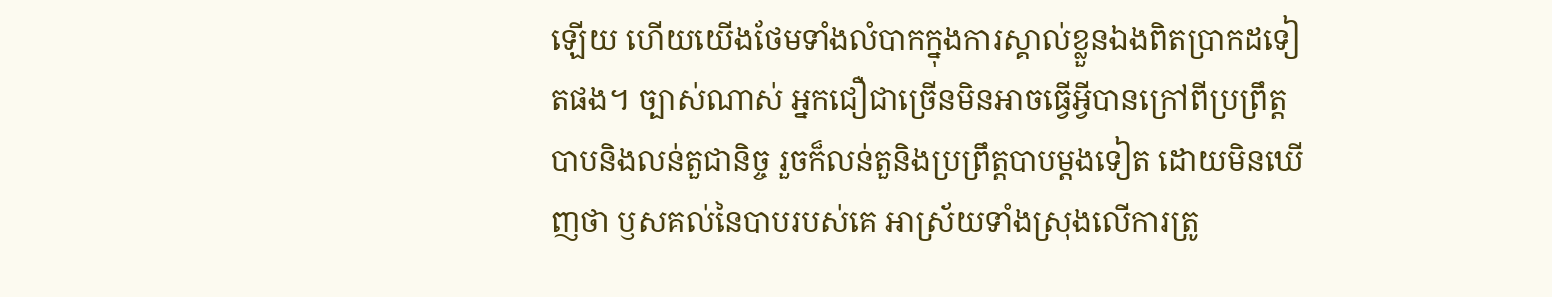ឡើយ ហើយយើងថែមទាំងលំបាកក្នុងការស្គាល់ខ្លួនឯងពិតប្រាកដទៀតផង។ ច្បាស់ណាស់ អ្នកជឿជាច្រើនមិនអាចធ្វើអ្វីបានក្រៅពីប្រព្រឹត្តបាបនិងលន់តួជានិច្ច រួចក៏លន់តួនិងប្រព្រឹត្តបាបម្ដងទៀត ដោយមិនឃើញថា ឫសគល់នៃបាបរបស់គេ អាស្រ័យទាំងស្រុងលើការត្រូ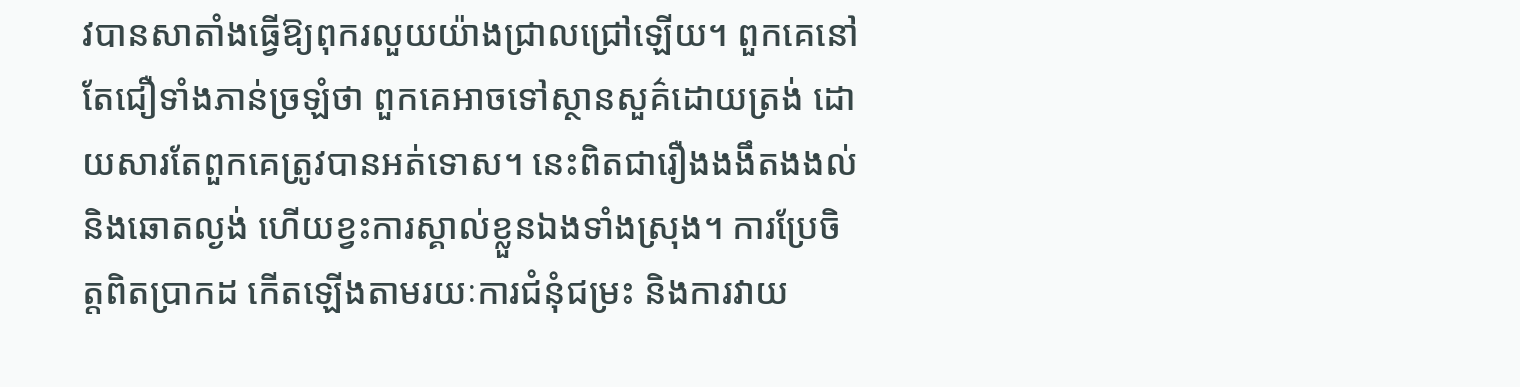វបានសាតាំងធ្វើឱ្យពុករលួយយ៉ាងជ្រាលជ្រៅឡើយ។ ពួកគេនៅតែជឿទាំងភាន់ច្រឡំថា ពួកគេអាចទៅស្ថានសួគ៌ដោយត្រង់ ដោយសារតែពួកគេត្រូវបានអត់ទោស។ នេះពិតជារឿងងងឹតងងល់ និងឆោតល្ងង់ ហើយខ្វះការស្គាល់ខ្លួនឯងទាំងស្រុង។ ការប្រែចិត្តពិតប្រាកដ កើតឡើងតាមរយៈការជំនុំជម្រះ និងការវាយ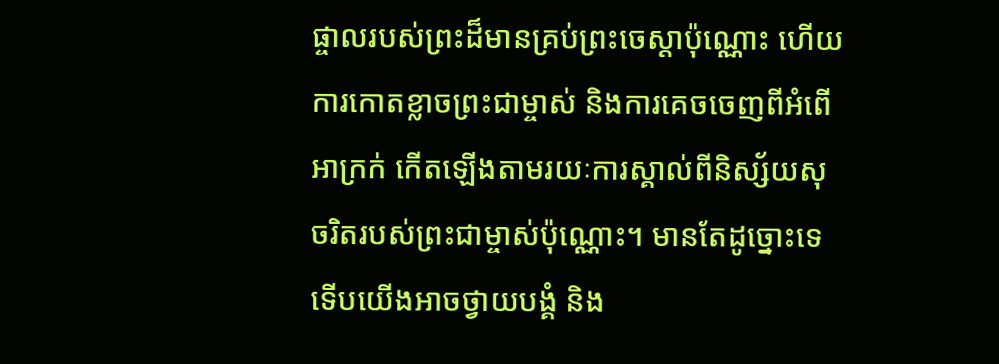ផ្ចាលរបស់ព្រះដ៏មានគ្រប់ព្រះចេស្ដាប៉ុណ្ណោះ ហើយការកោតខ្លាចព្រះជាម្ចាស់ និងការគេចចេញពីអំពើអាក្រក់ កើតឡើងតាមរយៈការស្គាល់ពីនិស្ស័យសុចរិតរបស់ព្រះជាម្ចាស់ប៉ុណ្ណោះ។ មានតែដូច្នោះទេ ទើបយើងអាចថ្វាយបង្គំ និង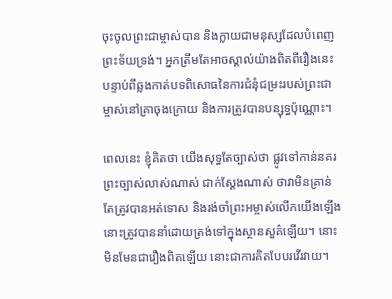ចុះចូលព្រះជាម្ចាស់បាន និងក្លាយជាមនុស្សដែលបំពេញព្រះទ័យទ្រង់។ អ្នកត្រឹមតែអាចស្គាល់យ៉ាងពិតពីរឿងនេះ បន្ទាប់ពីឆ្លងកាត់បទពិសោធនៃការជំនុំជម្រះរបស់ព្រះជាម្ចាស់នៅគ្រាចុងក្រោយ និងការត្រូវបានបន្សុទ្ធប៉ុណ្ណោះ។

ពេលនេះ ខ្ញុំគិតថា យើងសុទ្ធតែច្បាស់ថា ផ្លូវទៅកាន់នគរព្រះច្បាស់លាស់ណាស់ ជាក់ស្ដែងណាស់ ថាវាមិនគ្រាន់តែត្រូវបានអត់ទោស និងរង់ចាំព្រះអម្ចាស់លើកយើងឡើង នោះត្រូវបាននាំដោយត្រង់ទៅក្នុងស្ថានសួគ៌ឡើយ។ នោះមិនមែនជារឿងពិតឡើយ នោះជាការគិតបែបរវើរវាយ។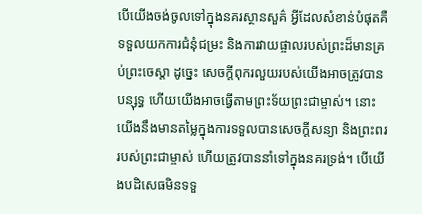បើយើងចង់ចូលទៅក្នុងនគរស្ថានសួគ៌ អ្វីដែលសំខាន់បំផុតគឺទទួលយកការជំនុំជម្រះ និងការវាយផ្ចាលរបស់ព្រះដ៏មានគ្រប់ព្រះចេស្ដា ដូច្នេះ សេចក្ដីពុករលួយរបស់យើងអាចត្រូវបានបន្សុទ្ធ ហើយយើងអាចធ្វើតាមព្រះទ័យព្រះជាម្ចាស់។ នោះយើងនឹងមានតម្លៃក្នុងការទទួលបានសេចក្ដីសន្យា និងព្រះពររបស់ព្រះជាម្ចាស់ ហើយត្រូវបាននាំទៅក្នុងនគរទ្រង់។ បើយើងបដិសេធមិនទទួ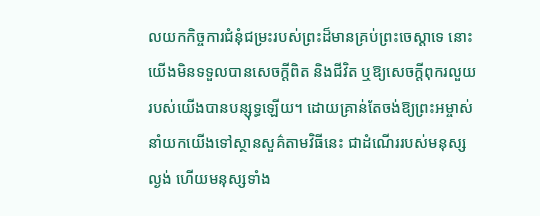លយកកិច្ចការជំនុំជម្រះរបស់ព្រះដ៏មានគ្រប់ព្រះចេស្ដាទេ នោះយើងមិនទទួលបានសេចក្ដីពិត និងជីវិត ឬឱ្យសេចក្ដីពុករលួយរបស់យើងបានបន្សុទ្ធឡើយ។ ដោយគ្រាន់តែចង់ឱ្យព្រះអម្ចាស់នាំយកយើងទៅស្ថានសួគ៌តាមវិធីនេះ ជាដំណើររបស់មនុស្សល្ងង់ ហើយមនុស្សទាំង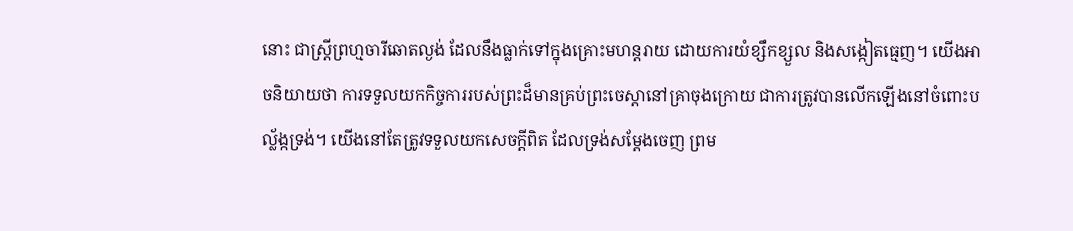នោះ ជាស្រ្ដីព្រហ្មចារីឆោតល្ងង់ ដែលនឹងធ្លាក់ទៅក្នុងគ្រោះមហន្តរាយ ដោយការយំខ្សឹកខ្សួល និងសង្កៀតធ្មេញ។ យើងអាចនិយាយថា ការទទួលយកកិច្ចការរបស់ព្រះដ៏មានគ្រប់ព្រះចេស្ដានៅគ្រាចុងក្រោយ ជាការត្រូវបានលើកឡើងនៅចំពោះបល្ល័ង្កទ្រង់។ យើងនៅតែត្រូវទទួលយកសេចក្ដីពិត ដែលទ្រង់សម្ដែងចេញ ព្រម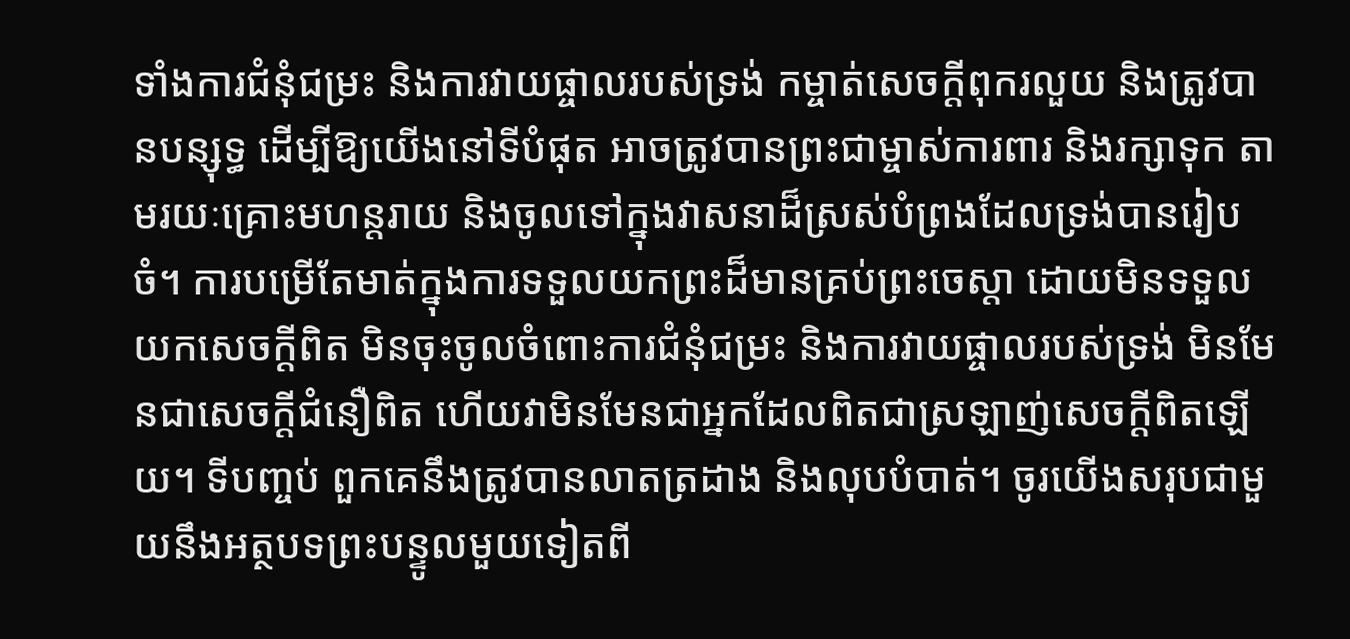ទាំងការជំនុំជម្រះ និងការវាយផ្ចាលរបស់ទ្រង់ កម្ចាត់សេចក្ដីពុករលួយ និងត្រូវបានបន្សុទ្ធ ដើម្បីឱ្យយើងនៅទីបំផុត អាចត្រូវបានព្រះជាម្ចាស់ការពារ និងរក្សាទុក តាមរយៈគ្រោះមហន្តរាយ និងចូលទៅក្នុងវាសនាដ៏ស្រស់បំព្រងដែលទ្រង់បានរៀបចំ។ ការបម្រើតែមាត់ក្នុងការទទួលយកព្រះដ៏មានគ្រប់ព្រះចេស្ដា ដោយមិនទទួលយកសេចក្ដីពិត មិនចុះចូលចំពោះការជំនុំជម្រះ និងការវាយផ្ចាលរបស់ទ្រង់ មិនមែនជាសេចក្ដីជំនឿពិត ហើយវាមិនមែនជាអ្នកដែលពិតជាស្រឡាញ់សេចក្ដីពិតឡើយ។ ទីបញ្ចប់ ពួកគេនឹងត្រូវបានលាតត្រដាង និងលុបបំបាត់។ ចូរយើងសរុបជាមួយនឹងអត្ថបទព្រះបន្ទូលមួយទៀតពី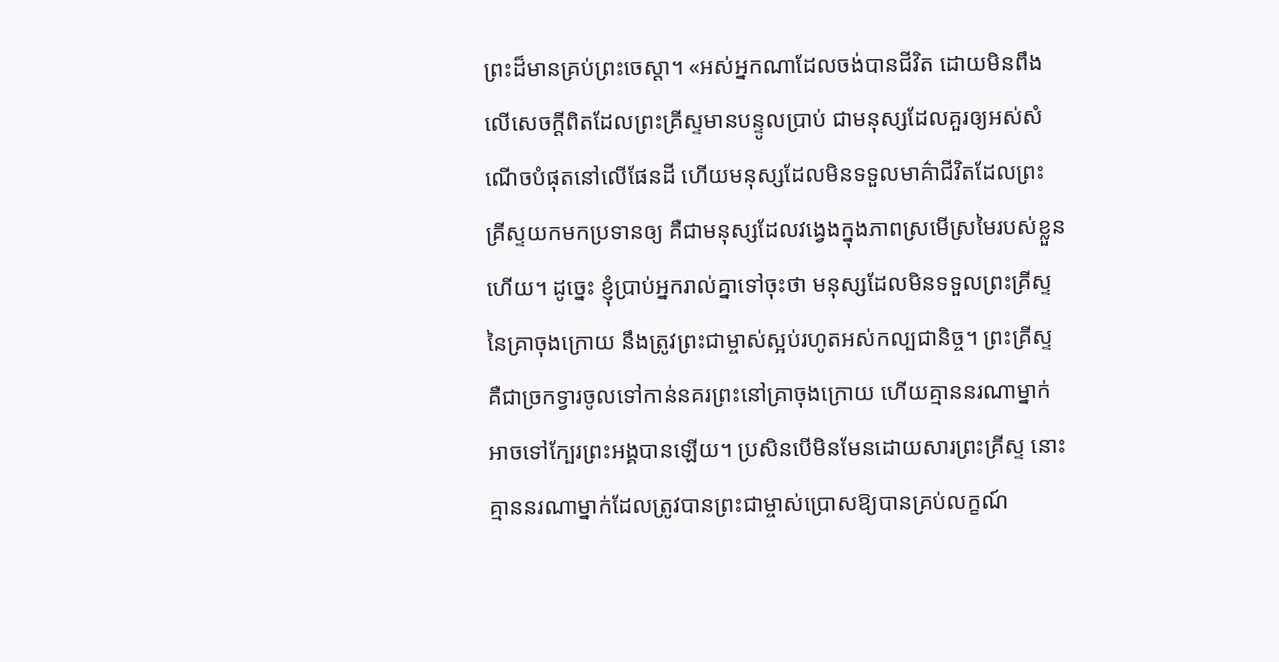ព្រះដ៏មានគ្រប់ព្រះចេស្ដា។ «អស់អ្នកណាដែលចង់បានជីវិត ដោយមិនពឹងលើសេចក្ដីពិតដែលព្រះគ្រីស្ទមានបន្ទូលប្រាប់ ជាមនុស្សដែលគួរឲ្យអស់សំណើចបំផុតនៅលើផែនដី ហើយមនុស្សដែលមិនទទួលមាគ៌ាជីវិតដែលព្រះគ្រីស្ទយកមកប្រទានឲ្យ គឺជាមនុស្សដែលវង្វេងក្នុងភាពស្រមើស្រមៃរបស់ខ្លួនហើយ។ ដូច្នេះ ខ្ញុំប្រាប់អ្នករាល់គ្នាទៅចុះថា មនុស្សដែលមិនទទួលព្រះគ្រីស្ទនៃគ្រាចុងក្រោយ នឹងត្រូវព្រះជាម្ចាស់ស្អប់រហូតអស់កល្បជានិច្ច។ ព្រះគ្រីស្ទ គឺជាច្រកទ្វារចូលទៅកាន់នគរព្រះនៅគ្រាចុងក្រោយ ហើយគ្មាននរណាម្នាក់អាចទៅក្បែរព្រះអង្គបានឡើយ។ ប្រសិនបើមិនមែនដោយសារព្រះគ្រីស្ទ នោះគ្មាននរណាម្នាក់ដែលត្រូវបានព្រះជាម្ចាស់ប្រោសឱ្យបានគ្រប់លក្ខណ៍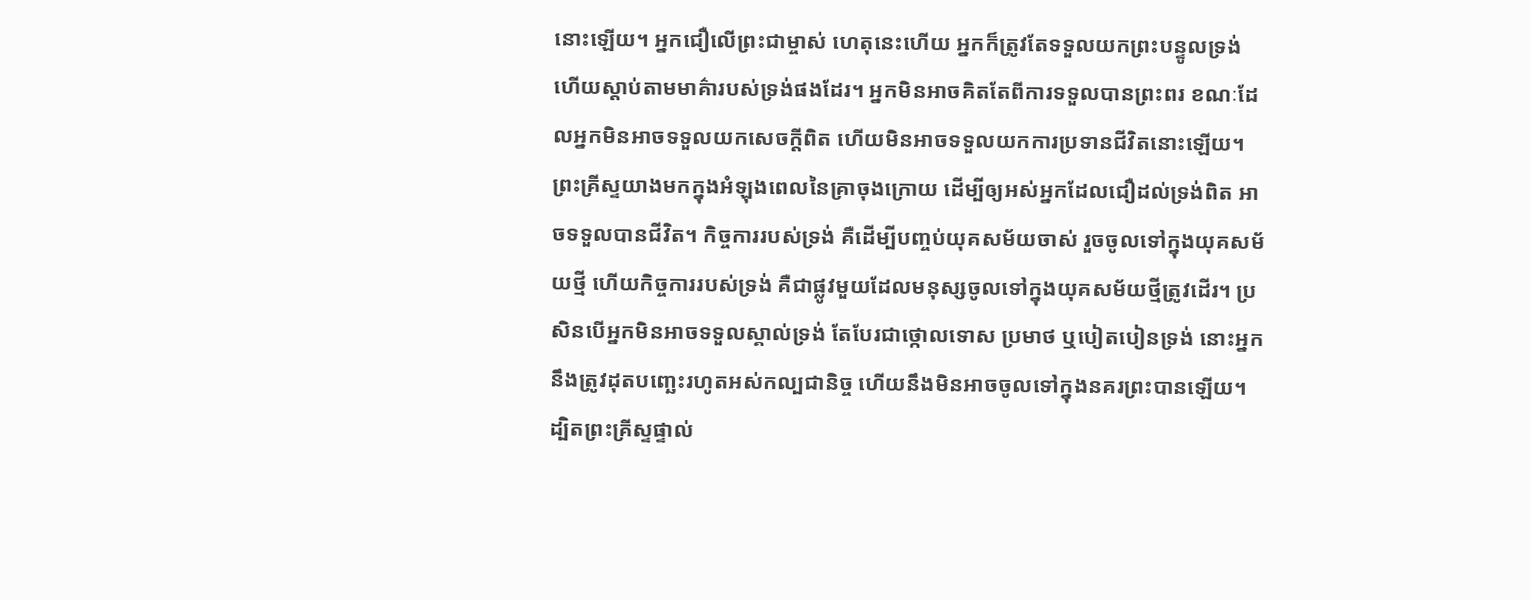នោះឡើយ។ អ្នកជឿលើព្រះជាម្ចាស់ ហេតុនេះហើយ អ្នកក៏ត្រូវតែទទួលយកព្រះបន្ទូលទ្រង់ ហើយស្ដាប់តាមមាគ៌ារបស់ទ្រង់ផងដែរ។ អ្នកមិនអាចគិតតែពីការទទួលបានព្រះពរ ខណៈដែលអ្នកមិនអាចទទួលយកសេចក្ដីពិត ហើយមិនអាចទទួលយកការប្រទានជីវិតនោះឡើយ។ ព្រះគ្រីស្ទយាងមកក្នុងអំឡុងពេលនៃគ្រាចុងក្រោយ ដើម្បីឲ្យអស់អ្នកដែលជឿដល់ទ្រង់ពិត អាចទទួលបានជីវិត។ កិច្ចការរបស់ទ្រង់ គឺដើម្បីបញ្ចប់យុគសម័យចាស់ រួចចូលទៅក្នុងយុគសម័យថ្មី ហើយកិច្ចការរបស់ទ្រង់ គឺជាផ្លូវមួយដែលមនុស្សចូលទៅក្នុងយុគសម័យថ្មីត្រូវដើរ។ ប្រសិនបើអ្នកមិនអាចទទួលស្គាល់ទ្រង់ តែបែរជាថ្កោលទោស ប្រមាថ ឬបៀតបៀនទ្រង់ នោះអ្នកនឹងត្រូវដុតបញ្ឆេះរហូតអស់កល្បជានិច្ច ហើយនឹងមិនអាចចូលទៅក្នុងនគរព្រះបានឡើយ។ ដ្បិតព្រះគ្រីស្ទផ្ទាល់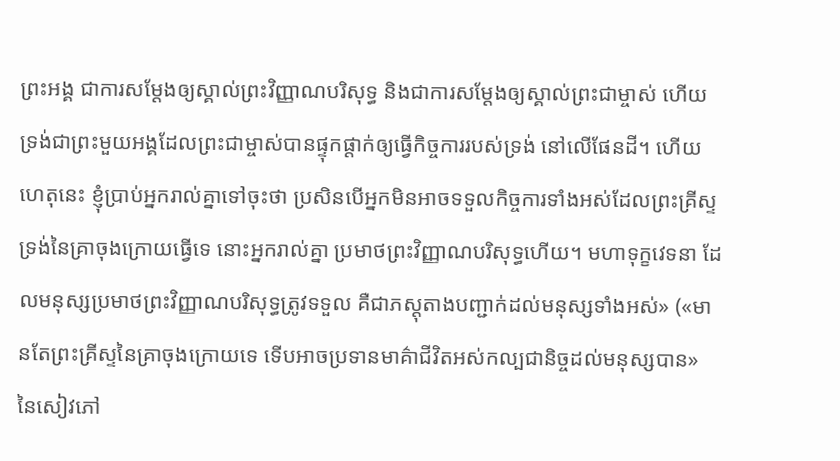ព្រះអង្គ ជាការសម្ដែងឲ្យស្គាល់ព្រះវិញ្ញាណបរិសុទ្ធ និងជាការសម្ដែងឲ្យស្គាល់ព្រះជាម្ចាស់ ហើយទ្រង់ជាព្រះមួយអង្គដែលព្រះជាម្ចាស់បានផ្ទុកផ្ដាក់ឲ្យធ្វើកិច្ចការរបស់ទ្រង់ នៅលើផែនដី។ ហើយហេតុនេះ ខ្ញុំប្រាប់អ្នករាល់គ្នាទៅចុះថា ប្រសិនបើអ្នកមិនអាចទទួលកិច្ចការទាំងអស់ដែលព្រះគ្រីស្ទទ្រង់នៃគ្រាចុងក្រោយធ្វើទេ នោះអ្នករាល់គ្នា ប្រមាថព្រះវិញ្ញាណបរិសុទ្ធហើយ។ មហាទុក្ខវេទនា ដែលមនុស្សប្រមាថព្រះវិញ្ញាណបរិសុទ្ធត្រូវទទួល គឺជាភស្ដុតាងបញ្ជាក់ដល់មនុស្សទាំងអស់» («មានតែព្រះគ្រីស្ទនៃគ្រាចុងក្រោយទេ ទើបអាចប្រទានមាគ៌ាជីវិតអស់កល្បជានិច្ចដល់មនុស្សបាន» នៃសៀវភៅ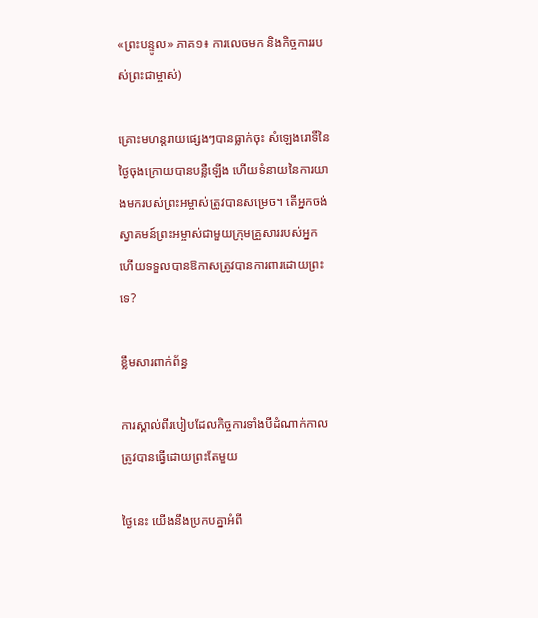«ព្រះបន្ទូល» ភាគ១៖ ការលេចមក និងកិច្ចការរបស់ព្រះជាម្ចាស់)

គ្រោះមហន្តរាយផ្សេងៗបានធ្លាក់ចុះ សំឡេងរោទិ៍នៃថ្ងៃចុងក្រោយបានបន្លឺឡើង ហើយទំនាយនៃការយាងមករបស់ព្រះអម្ចាស់ត្រូវបានសម្រេច។ តើអ្នកចង់ស្វាគមន៍ព្រះអម្ចាស់ជាមួយក្រុមគ្រួសាររបស់អ្នក ហើយទទួលបានឱកាសត្រូវបានការពារដោយព្រះទេ?

ខ្លឹមសារពាក់ព័ន្ធ

ការស្គាល់ពីរបៀបដែលកិច្ចការទាំងបីដំណាក់កាលត្រូវបានធ្វើដោយព្រះតែមួយ

ថ្ងៃនេះ យើងនឹងប្រកបគ្នាអំពី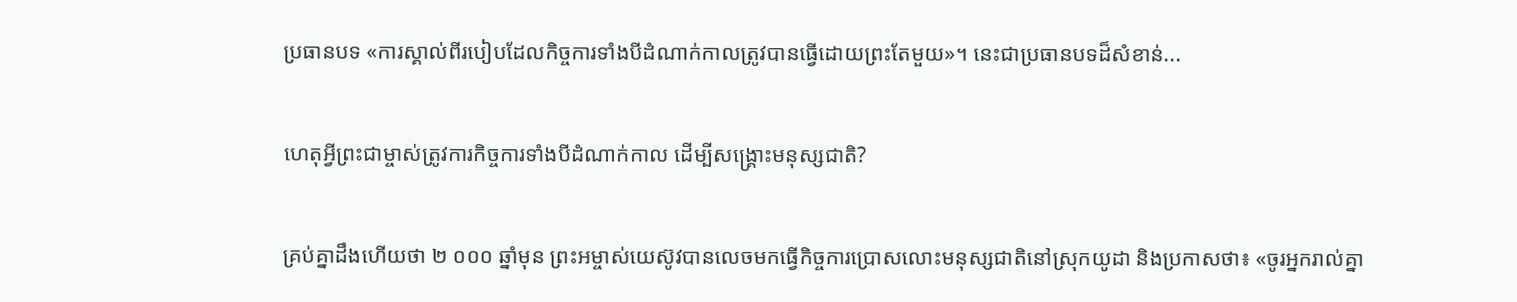ប្រធានបទ «ការស្គាល់ពីរបៀបដែលកិច្ចការទាំងបីដំណាក់កាលត្រូវបានធ្វើដោយព្រះតែមួយ»។ នេះជាប្រធានបទដ៏សំខាន់...

ហេតុអ្វីព្រះជាម្ចាស់ត្រូវការកិច្ចការទាំងបីដំណាក់កាល ដើម្បីសង្រ្គោះមនុស្សជាតិ?

គ្រប់គ្នាដឹងហើយថា ២ ០០០ ឆ្នាំមុន ព្រះអម្ចាស់យេស៊ូវបានលេចមកធ្វើកិច្ចការប្រោសលោះមនុស្សជាតិនៅស្រុកយូដា និងប្រកាសថា៖ «ចូរអ្នករាល់គ្នា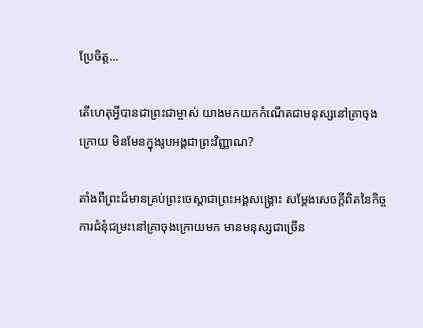ប្រែចិត្ត...

តើហេតុអ្វីបានជាព្រះជាម្ចាស់ យាងមកយកកំណើតជាមនុស្សនៅគ្រាចុងក្រោយ មិនមែនក្នុងរូបអង្គជាព្រះវិញ្ញាណ?

តាំងពីព្រះដ៏មានគ្រប់ព្រះចេស្ដាជាព្រះអង្គសង្គ្រោះ សម្ដែងសេចក្ដីពិតនៃកិច្ចការជំនុំជម្រះនៅគ្រាចុងក្រោយមក មានមនុស្សជាច្រើន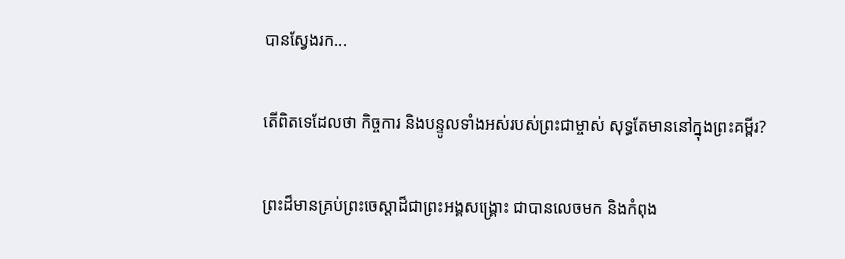បានស្វែងរក...

តើពិតទេដែលថា កិច្ចការ និងបន្ទូលទាំងអស់របស់ព្រះជាម្ចាស់ សុទ្ធតែមាននៅក្នុងព្រះគម្ពីរ?

ព្រះដ៏មានគ្រប់ព្រះចេស្ដាដ៏ជាព្រះអង្គសង្គ្រោះ ជាបានលេចមក និងកំពុង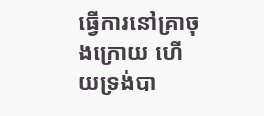ធ្វើការនៅគ្រាចុងក្រោយ ហើយទ្រង់បា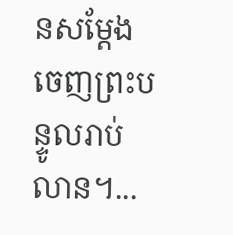នសម្ដែងចេញព្រះបន្ទូលរាប់លាន។...